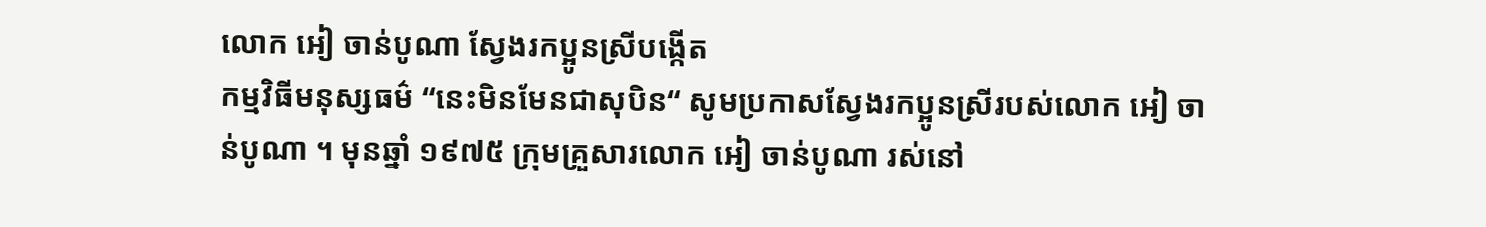លោក អៀ ចាន់បូណា ស្វែងរកប្អូនស្រីបង្កើត
កម្មវិធីមនុស្សធម៌ “នេះមិនមែនជាសុបិន“ សូមប្រកាសស្វែងរកប្អូនស្រីរបស់លោក អៀ ចាន់បូណា ។ មុនឆ្នាំ ១៩៧៥ ក្រុមគ្រួសារលោក អៀ ចាន់បូណា រស់នៅ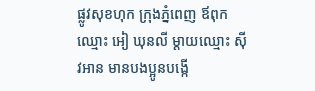ផ្លូវសុខហុក ក្រុងភ្នំពេញ ឪពុកឈ្មោះ អៀ ឃុនលី ម្ដាយឈ្មោះ ស៊ីវអាន មានបងប្អូនបង្កើ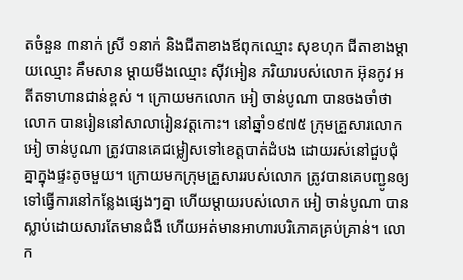តចំនួន ៣នាក់ ស្រី ១នាក់ និងជីតាខាងឪពុកឈ្មោះ សុខហុក ជីតាខាងម្ដាយឈ្មោះ គឹមសាន ម្ដាយមីងឈ្មោះ ស៊ីវអៀន ភរិយារបស់លោក អ៊ុនកូវ អតីតទាហានជាន់ខ្ពស់ ។ ក្រោយមកលោក អៀ ចាន់បូណា បានចងចាំថាលោក បានរៀននៅសាលារៀនវត្តកោះ។ នៅឆ្នាំ១៩៧៥ ក្រុមគ្រួសារលោក អៀ ចាន់បូណា ត្រូវបានគេជម្លៀសទៅខេត្តបាត់ដំបង ដោយរស់នៅជួបជុំគ្នាក្នុងផ្ទះតូចមួយ។ ក្រោយមកក្រុមគ្រួសាររបស់លោក ត្រូវបានគេបញ្ជូនឲ្យទៅធ្វើការនៅកន្លែងផ្សេងៗគ្នា ហើយម្ដាយរបស់លោក អៀ ចាន់បូណា បានស្លាប់ដោយសារតែមានជំងឺ ហើយអត់មានអាហារបរិភោគគ្រប់គ្រាន់។ លោក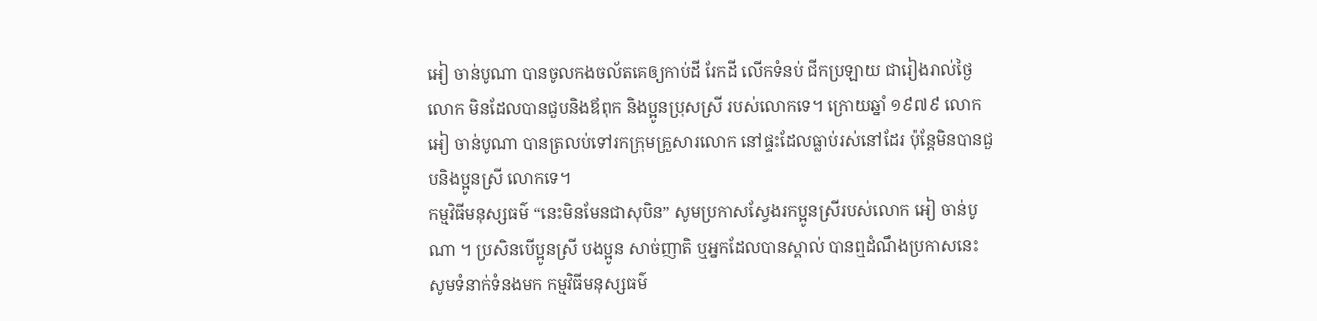អៀ ចាន់បូណា បានចូលកងចល័តគេឲ្យកាប់ដី រែកដី លើកទំនប់ ជីកប្រឡាយ ជារៀងរាល់ថ្ងៃ លោក មិនដែលបានជួបនិងឪពុក និងប្អូនប្រុសស្រី របស់លោកទេ។ ក្រោយឆ្នាំ ១៩៧៩ លោក អៀ ចាន់បូណា បានត្រលប់ទៅរកក្រុមគ្រួសារលោក នៅផ្ទះដែលធ្លាប់រស់នៅដែរ ប៉ុន្តែមិនបានជួបនិងប្អូនស្រី លោកទេ។
កម្មវិធីមនុស្សធម៌ “នេះមិនមែនជាសុបិន” សូមប្រកាសស្វែងរកប្អូនស្រីរបស់លោក អៀ ចាន់បូណា ។ ប្រសិនបើប្អូនស្រី បងប្អូន សាច់ញាតិ ឬអ្នកដែលបានស្គាល់ បានឮដំណឹងប្រកាសនេះ សូមទំនាក់ទំនងមក កម្មវិធីមនុស្សធម៌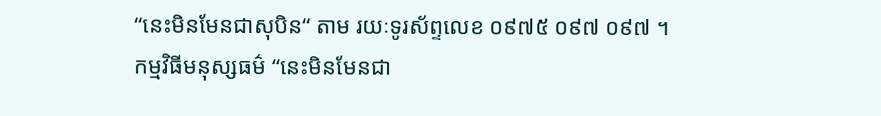“នេះមិនមែនជាសុបិន“ តាម រយៈទូរស័ព្ទលេខ ០៩៧៥ ០៩៧ ០៩៧ ។
កម្មវិធីមនុស្សធម៌ “នេះមិនមែនជា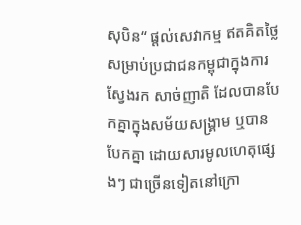សុបិន“ ផ្ដល់សេវាកម្ម ឥតគិតថ្លៃ សម្រាប់ប្រជាជនកម្ពុជាក្នុងការស្វែងរក សាច់ញាតិ ដែលបានបែកគ្នាក្នុងសម័យសង្គ្រាម ឬបានបែកគ្នា ដោយសារមូលហេតុផ្សេងៗ ជាច្រើនទៀតនៅក្រោ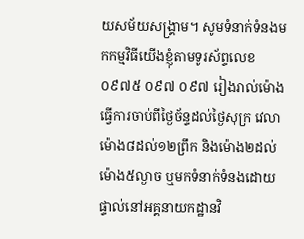យសម័យសង្គ្រាម។ សូមទំនាក់ទំនងមកកម្មវិធីយើងខ្ញុំតាមទូរស័ព្ទលេខ ០៩៧៥ ០៩៧ ០៩៧ រៀងរាល់ម៉ោងធ្វើការចាប់ពីថ្ងៃច័ន្ទដល់ថ្ងៃសុក្រ វេលាម៉ោង៨ដល់១២ព្រឹក និងម៉ោង២ដល់ម៉ោង៥ល្ងាច ឬមកទំនាក់ទំនងដោយផ្ទាល់នៅអគ្គនាយកដ្ឋានវិ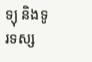ទ្យុ និងទូរទស្ស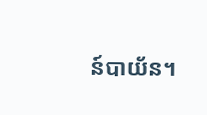ន៍បាយ័ន។